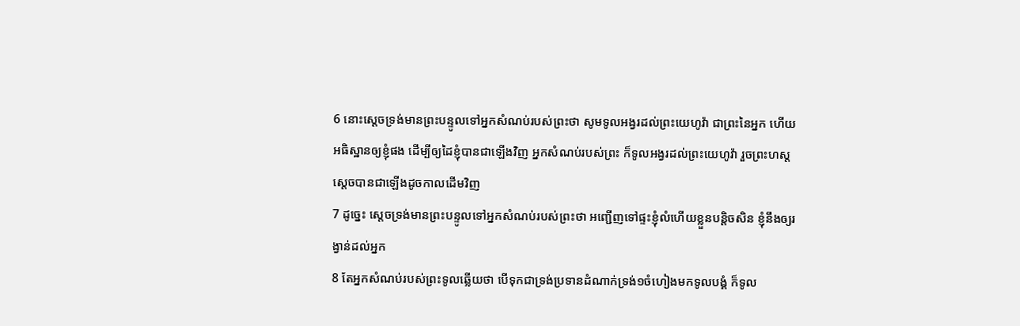6 នោះស្តេចទ្រង់មានព្រះបន្ទូលទៅអ្នកសំណប់របស់ព្រះថា សូមទូលអង្វរដល់ព្រះយេហូវ៉ា ជាព្រះនៃអ្នក ហើយអធិស្ឋានឲ្យខ្ញុំផង ដើម្បីឲ្យដៃខ្ញុំបានជាឡើងវិញ អ្នកសំណប់របស់ព្រះ ក៏ទូលអង្វរដល់ព្រះយេហូវ៉ា រួចព្រះហស្តស្តេចបានជាឡើងដូចកាលដើមវិញ
7 ដូច្នេះ ស្តេចទ្រង់មានព្រះបន្ទូលទៅអ្នកសំណប់របស់ព្រះថា អញ្ជើញទៅផ្ទះខ្ញុំលំហើយខ្លួនបន្តិចសិន ខ្ញុំនឹងឲ្យរង្វាន់ដល់អ្នក
8 តែអ្នកសំណប់របស់ព្រះទូលឆ្លើយថា បើទុកជាទ្រង់ប្រទានដំណាក់ទ្រង់១ចំហៀងមកទូលបង្គំ ក៏ទូល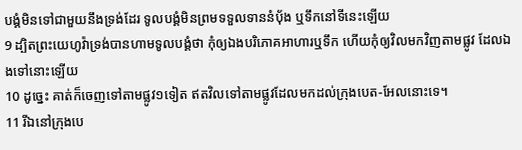បង្គំមិនទៅជាមួយនឹងទ្រង់ដែរ ទូលបង្គំមិនព្រមទទួលទាននំបុ័ង ឬទឹកនៅទីនេះឡើយ
9 ដ្បិតព្រះយេហូវ៉ាទ្រង់បានហាមទូលបង្គំថា កុំឲ្យឯងបរិភោគអាហារឬទឹក ហើយកុំឲ្យវិលមកវិញតាមផ្លូវ ដែលឯងទៅនោះឡើយ
10 ដូច្នេះ គាត់ក៏ចេញទៅតាមផ្លូវ១ទៀត ឥតវិលទៅតាមផ្លូវដែលមកដល់ក្រុងបេត-អែលនោះទេ។
11 រីឯនៅក្រុងបេ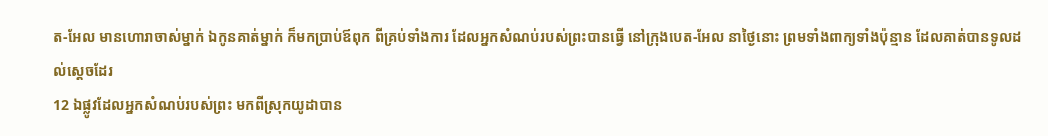ត-អែល មានហោរាចាស់ម្នាក់ ឯកូនគាត់ម្នាក់ ក៏មកប្រាប់ឪពុក ពីគ្រប់ទាំងការ ដែលអ្នកសំណប់របស់ព្រះបានធ្វើ នៅក្រុងបេត-អែល នាថ្ងៃនោះ ព្រមទាំងពាក្យទាំងប៉ុន្មាន ដែលគាត់បានទូលដល់ស្តេចដែរ
12 ឯផ្លូវដែលអ្នកសំណប់របស់ព្រះ មកពីស្រុកយូដាបាន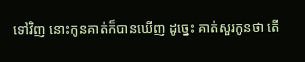ទៅវិញ នោះកូនគាត់ក៏បានឃើញ ដូច្នេះ គាត់សួរកូនថា តើ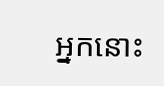អ្នកនោះ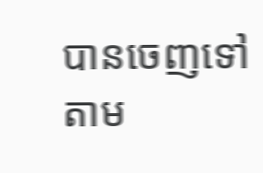បានចេញទៅតាម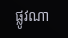ផ្លូវណា